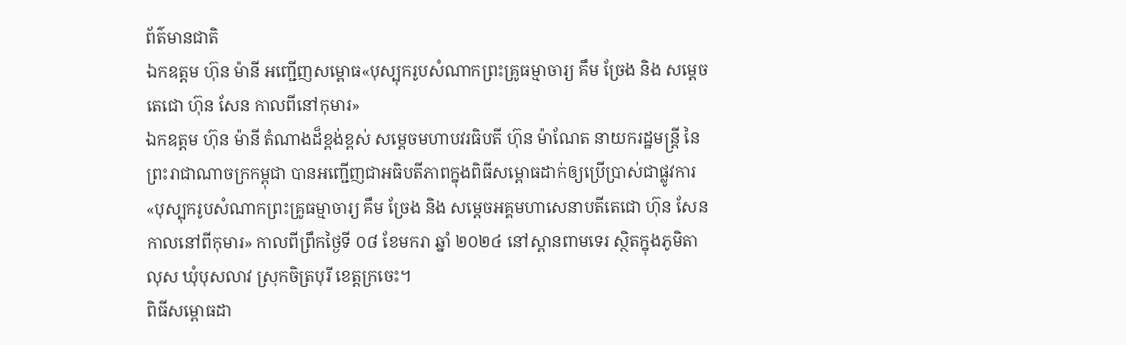ព័ត៌មានជាតិ
ឯកឧត្ដម ហ៊ុន ម៉ានី អញ្ជើញសម្ពោធ«បុស្បុករូបសំណាកព្រះគ្រូធម្មាចារ្យ គឹម ច្រែង និង សម្ដេចតេជោ ហ៊ុន សែន កាលពីនៅកុមារ»
ឯកឧត្ដម ហ៊ុន ម៉ានី តំណាងដ៏ខ្ពង់ខ្ពស់ សម្ដេចមហាបវរធិបតី ហ៊ុន ម៉ាណែត នាយករដ្ឋមន្ត្រី នៃព្រះរាជាណាចក្រកម្ពុជា បានអញ្ជើញជាអធិបតីភាពក្នុងពិធីសម្ពោធដាក់ឲ្យប្រើប្រាស់ជាផ្លូវការ «បុស្បុករូបសំណាកព្រះគ្រូធម្មាចារ្យ គឹម ច្រែង និង សម្ដេចអគ្គមហាសេនាបតីតេជោ ហ៊ុន សែន កាលនៅពីកុមារ» កាលពីព្រឹកថ្ងៃទី ០៨ ខែមករា ឆ្នាំ ២០២៤ នៅស្ពានពាមទេរ ស្ថិតក្នុងភូមិតាលុស ឃុំបុសលាវ ស្រុកចិត្របុរី ខេត្តក្រចេះ។
ពិធីសម្ពោធដា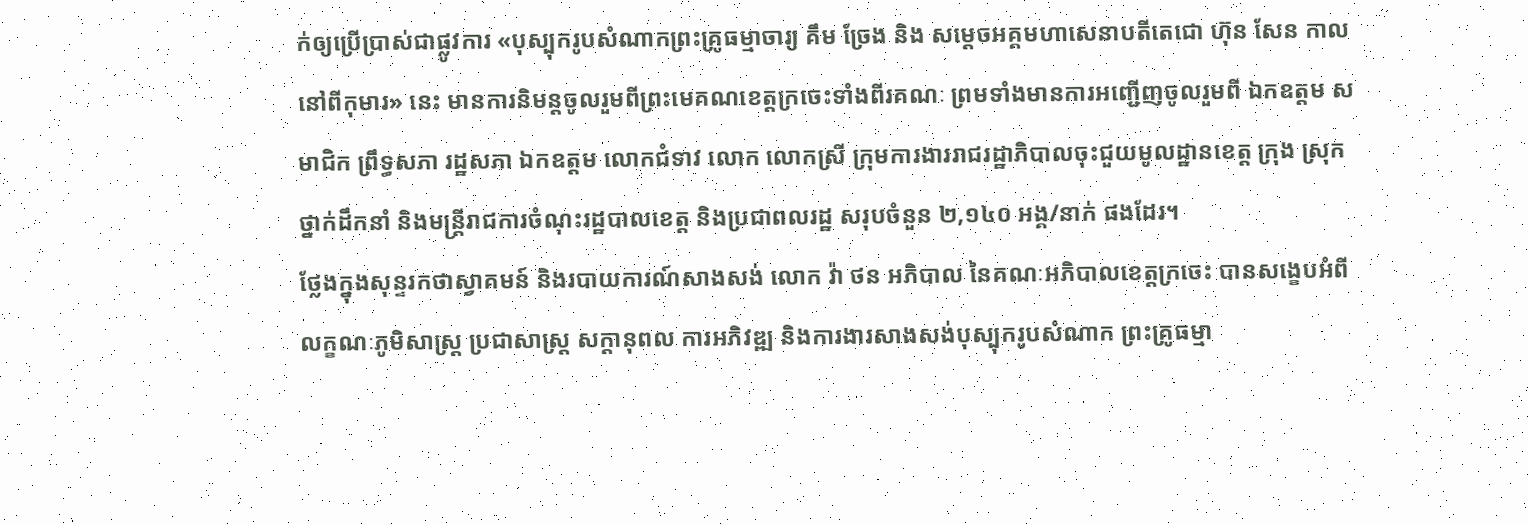ក់ឲ្យប្រើប្រាស់ជាផ្លូវការ «បុស្បុករូបសំណាកព្រះគ្រូធម្មាចារ្យ គឹម ច្រែង និង សម្ដេចអគ្គមហាសេនាបតីតេជោ ហ៊ុន សែន កាលនៅពីកុមារ» នេះ មានការនិមន្តចូលរួមពីព្រះមេគណខេត្តក្រចេះទាំងពីរគណៈ ព្រមទាំងមានការអញ្ជើញចូលរួមពី ឯកឧត្ដម សមាជិក ព្រឹទ្ធសភា រដ្ឋសភា ឯកឧត្ដម លោកជំទាវ លោក លោកស្រី ក្រុមការងាររាជរដ្ឋាភិបាលចុះជួយមូលដ្ឋានខេត្ត ក្រុង ស្រុក ថ្នាក់ដឹកនាំ និងមន្ត្រីរាជការចំណុះរដ្ឋបាលខេត្ត និងប្រជាពលរដ្ឋ សរុបចំនួន ២,១៤០ អង្គ/នាក់ ផងដែរ។
ថ្លែងក្នុងសុន្ទរកថាស្វាគមន៍ និងរបាយការណ៍សាងសង់ លោក វ៉ា ថន អភិបាល នៃគណៈអភិបាលខេត្តក្រចេះ បានសង្ខេបអំពីលក្ខណៈភូមិសាស្ត្រ ប្រជាសាស្ត្រ សក្ដានុពល ការអភិវឌ្ឍ និងការងារសាងសង់បុស្បុករូបសំណាក ព្រះគ្រូធម្មា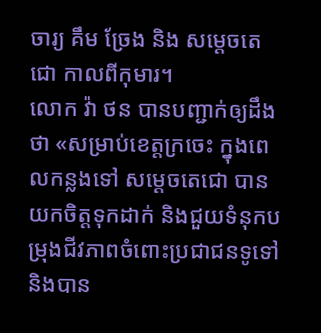ចារ្យ គឹម ច្រែង និង សម្ដេចតេជោ កាលពីកុមារ។
លោក វ៉ា ថន បានបញ្ជាក់ឲ្យដឹងថា «សម្រាប់ខេត្តក្រចេះ ក្នុងពេលកន្លងទៅ សម្ដេចតេជោ បានយកចិត្តទុកដាក់ និងជួយទំនុកបម្រុងជីវភាពចំពោះប្រជាជនទូទៅ និងបាន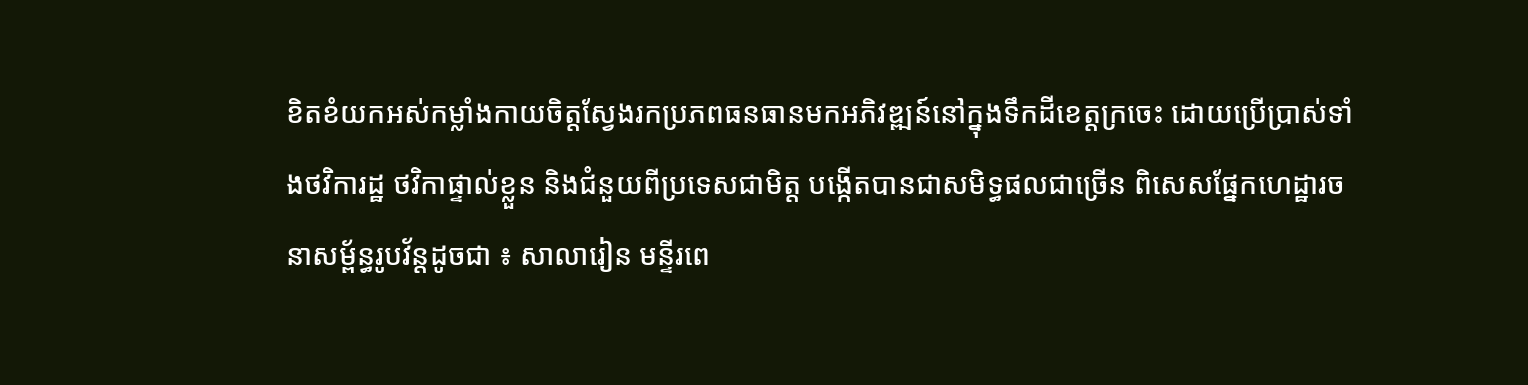ខិតខំយកអស់កម្លាំងកាយចិត្តស្វែងរកប្រភពធនធានមកអភិវឌ្ឍន៍នៅក្នុងទឹកដីខេត្តក្រចេះ ដោយប្រើប្រាស់ទាំងថវិការដ្ឋ ថវិកាផ្ទាល់ខ្លួន និងជំនួយពីប្រទេសជាមិត្ត បង្កើតបានជាសមិទ្ធផលជាច្រើន ពិសេសផ្នែកហេដ្ឋារចនាសម្ព័ន្ធរូបវ័ន្តដូចជា ៖ សាលារៀន មន្ទីរពេ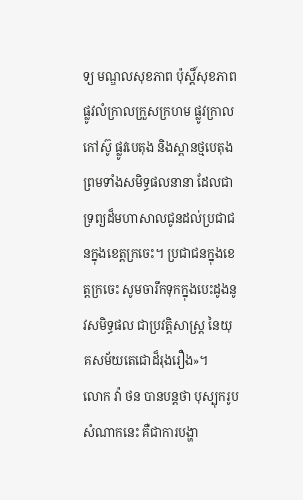ទ្យ មណ្ឌលសុខភាព ប៉ុស្តិ៍សុខភាព ផ្លូវលំក្រាលក្រួសក្រហម ផ្លូវក្រាលកៅស៊ូ ផ្លូវបេតុង និងស្ពានថ្មបេតុង ព្រមទាំងសមិទ្ធផលនានា ដែលជាទ្រព្យដ៏មហាសាលជូនដល់ប្រជាជនក្នុងខេត្តក្រចេះ។ ប្រជាជនក្នុងខេត្តក្រចេះ សូមចារឹកទុកក្នុងបេះដូងនូវសមិទ្ធផល ជាប្រវត្តិសាស្ត្រ នៃយុគសម័យតេជោដ៏រុងរឿង»។
លោក វ៉ា ថន បានបន្តថា បុស្បុករូបសំណាកនេះ គឺជាការបង្ហា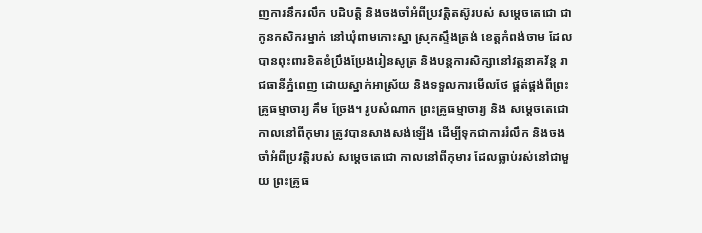ញការនឹករលឹក បដិបត្តិ និងចងចាំអំពីប្រវត្តិតស៊ូរបស់ សម្ដេចតេជោ ជាកូនកសិករម្នាក់ នៅឃុំពាមកោះស្នា ស្រុកស្ទឹងត្រង់ ខេត្តកំពង់ចាម ដែលបានពុះពារខិតខំប្រឹងប្រែងរៀនសូត្រ និងបន្តការសិក្សានៅវត្តនាគវ័ន្ត រាជធានីភ្នំពេញ ដោយស្នាក់អាស្រ័យ និងទទួលការមើលថែ ផ្គត់ផ្គង់ពីព្រះគ្រូធម្មាចារ្យ គឹម ច្រែង។ រូបសំណាក ព្រះគ្រូធម្មាចារ្យ និង សម្ដេចតេជោ កាលនៅពីកុមារ ត្រូវបានសាងសង់ឡើង ដើម្បីទុកជាការរំលឹក និងចងចាំអំពីប្រវត្តិរបស់ សម្ដេចតេជោ កាលនៅពីកុមារ ដែលធ្លាប់រស់នៅជាមួយ ព្រះគ្រូធ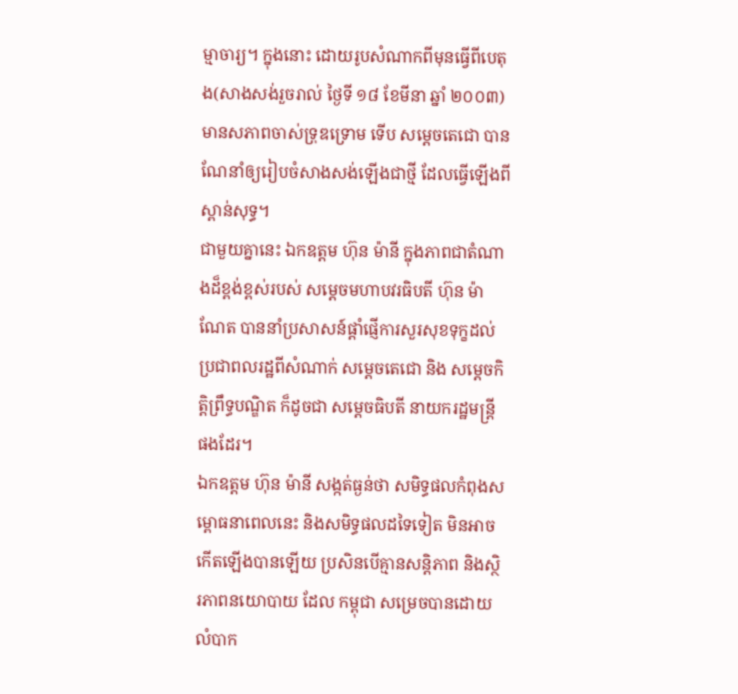ម្មាចារ្យ។ ក្នុងនោះ ដោយរូបសំណាកពីមុនធ្វើពីបេតុង(សាងសង់រួចរាល់ ថ្ងៃទី ១៨ ខែមីនា ឆ្នាំ ២០០៣) មានសភាពចាស់ទ្រុឌទ្រោម ទើប សម្ដេចតេជោ បានណែនាំឲ្យរៀបចំសាងសង់ឡើងជាថ្មី ដែលធ្វើឡើងពីស្ពាន់សុទ្ធ។
ជាមួយគ្នានេះ ឯកឧត្ដម ហ៊ុន ម៉ានី ក្នុងភាពជាតំណាងដ៏ខ្ពង់ខ្ពស់របស់ សម្ដេចមហាបវរធិបតី ហ៊ុន ម៉ាណែត បាននាំប្រសាសន៍ផ្ដាំផ្ញើការសួរសុខទុក្ខដល់ប្រជាពលរដ្ឋពីសំណាក់ សម្ដេចតេជោ និង សម្ដេចកិត្តិព្រឹទ្ធបណ្ឌិត ក៏ដូចជា សម្ដេចធិបតី នាយករដ្ឋមន្ត្រី ផងដែរ។
ឯកឧត្ដម ហ៊ុន ម៉ានី សង្កត់ធ្ងន់ថា សមិទ្ធផលកំពុងសម្ពោធនាពេលនេះ និងសមិទ្ធផលដទៃទៀត មិនអាចកើតឡើងបានឡើយ ប្រសិនបើគ្មានសន្តិភាព និងស្ថិរភាពនយោបាយ ដែល កម្ពុជា សម្រេចបានដោយលំបាក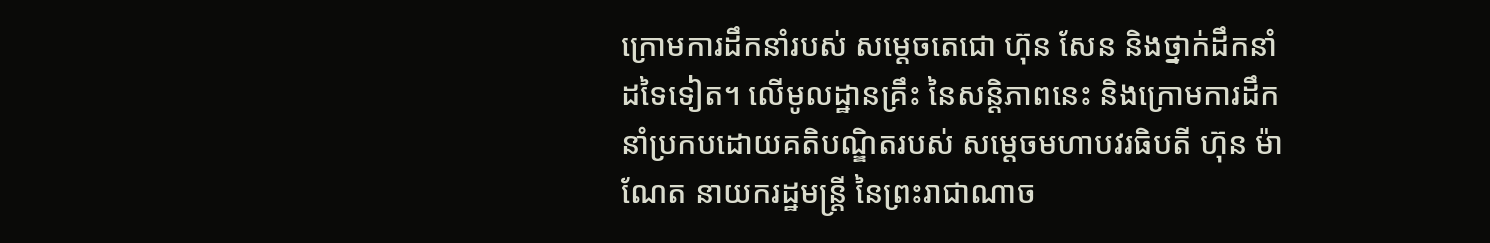ក្រោមការដឹកនាំរបស់ សម្ដេចតេជោ ហ៊ុន សែន និងថ្នាក់ដឹកនាំដទៃទៀត។ លើមូលដ្ឋានគ្រឹះ នៃសន្តិភាពនេះ និងក្រោមការដឹកនាំប្រកបដោយគតិបណ្ឌិតរបស់ សម្ដេចមហាបវរធិបតី ហ៊ុន ម៉ាណែត នាយករដ្ឋមន្ត្រី នៃព្រះរាជាណាច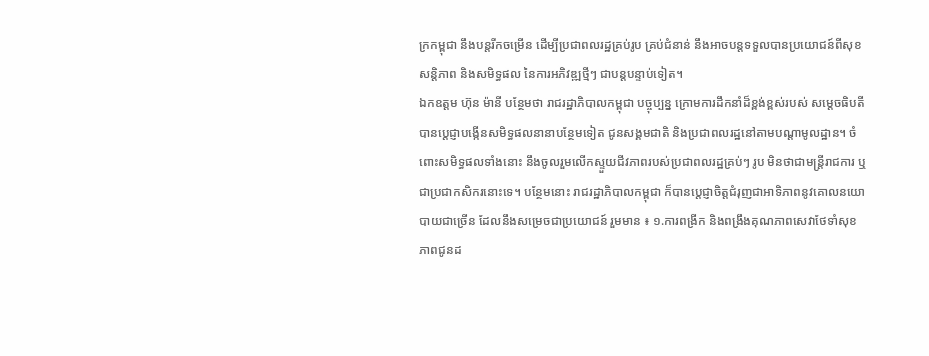ក្រកម្ពុជា នឹងបន្តរីកចម្រើន ដើម្បីប្រជាពលរដ្ឋគ្រប់រូប គ្រប់ជំនាន់ នឹងអាចបន្តទទួលបានប្រយោជន៍ពីសុខសន្តិភាព និងសមិទ្ធផល នៃការអភិវឌ្ឍថ្មីៗ ជាបន្តបន្ទាប់ទៀត។
ឯកឧត្ដម ហ៊ុន ម៉ានី បន្ថែមថា រាជរដ្ឋាភិបាលកម្ពុជា បច្ចុប្បន្ន ក្រោមការដឹកនាំដ៏ខ្ពង់ខ្ពស់របស់ សម្ដេចធិបតី បានប្ដេជ្ញាបង្កើនសមិទ្ធផលនានាបន្ថែមទៀត ជូនសង្គមជាតិ និងប្រជាពលរដ្ឋនៅតាមបណ្ដាមូលដ្ឋាន។ ចំពោះសមិទ្ធផលទាំងនោះ នឹងចូលរួមលើកស្ទួយជីវភាពរបស់ប្រជាពលរដ្ឋគ្រប់ៗ រូប មិនថាជាមន្ត្រីរាជការ ឬជាប្រជាកសិករនោះទេ។ បន្ថែមនោះ រាជរដ្ឋាភិបាលកម្ពុជា ក៏បានប្ដេជ្ញាចិត្តជំរុញជាអាទិភាពនូវគោលនយោបាយជាច្រើន ដែលនឹងសម្រេចជាប្រយោជន៍ រួមមាន ៖ ១.ការពង្រីក និងពង្រឹងគុណភាពសេវាថែទាំសុខភាពជូនដ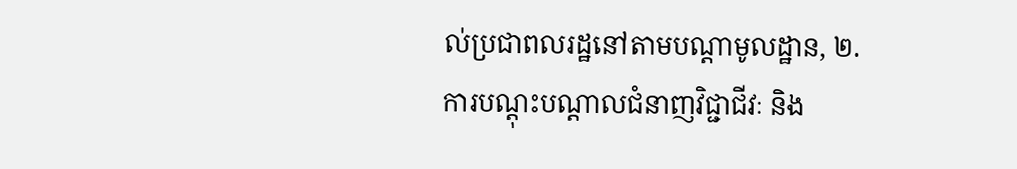ល់ប្រជាពលរដ្ឋនៅតាមបណ្ដាមូលដ្ឋាន, ២.ការបណ្ដុះបណ្ដាលជំនាញវិជ្ជាជីវៈ និង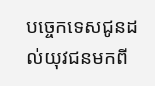បច្ចេកទេសជូនដល់យុវជនមកពី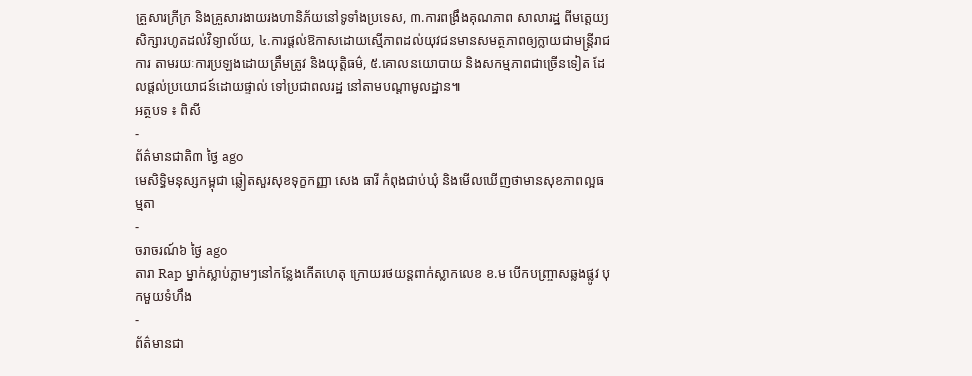គ្រួសារក្រីក្រ និងគ្រួសារងាយរងហានិភ័យនៅទូទាំងប្រទេស, ៣.ការពង្រឹងគុណភាព សាលារដ្ឋ ពីមតេ្តយ្យសិក្សារហូតដល់វិទ្យាល័យ, ៤.ការផ្តល់ឱកាសដោយស្មើភាពដល់យុវជនមានសមត្ថភាពឲ្យក្លាយជាមន្ត្រីរាជការ តាមរយៈការប្រឡងដោយត្រឹមត្រូវ និងយុត្តិធម៌, ៥.គោលនយោបាយ និងសកម្មភាពជាច្រើនទៀត ដែលផ្តល់ប្រយោជន៍ដោយផ្ទាល់ ទៅប្រជាពលរដ្ឋ នៅតាមបណ្ដាមូលដ្ឋាន៕
អត្ថបទ ៖ ពិសី
-
ព័ត៌មានជាតិ៣ ថ្ងៃ ago
មេសិទ្ធិមនុស្សកម្ពុជា ឆ្លៀតសួរសុខទុក្ខកញ្ញា សេង ធារី កំពុងជាប់ឃុំ និងមើលឃើញថាមានសុខភាពល្អធម្មតា
-
ចរាចរណ៍៦ ថ្ងៃ ago
តារា Rap ម្នាក់ស្លាប់ភ្លាមៗនៅកន្លែងកើតហេតុ ក្រោយរថយន្ដពាក់ស្លាកលេខ ខ.ម បើកបញ្ច្រាសឆ្លងផ្លូវ បុកមួយទំហឹង
-
ព័ត៌មានជា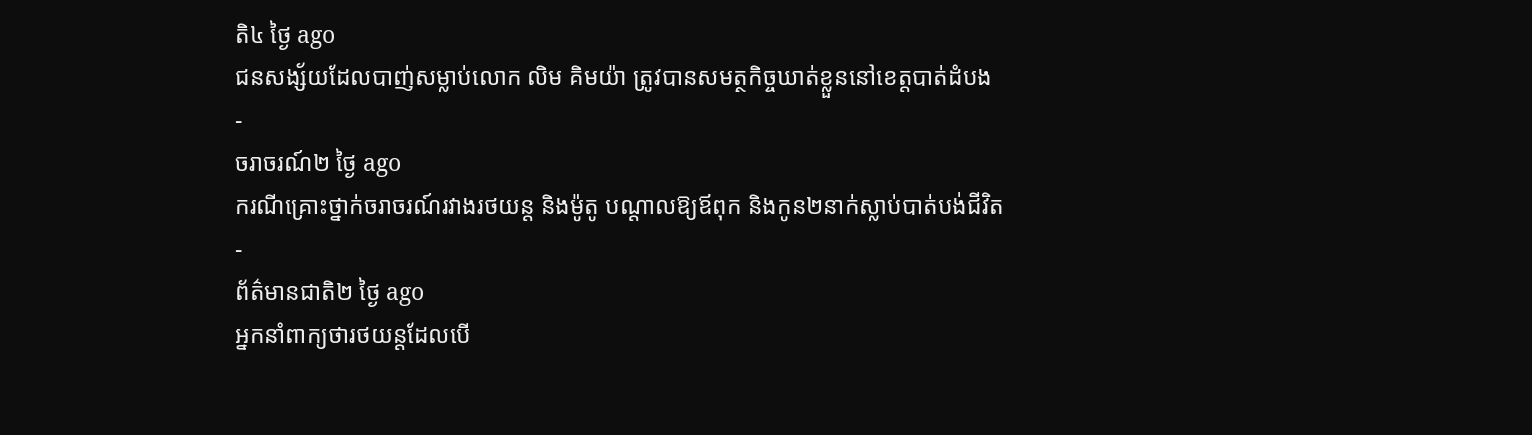តិ៤ ថ្ងៃ ago
ជនសង្ស័យដែលបាញ់សម្លាប់លោក លិម គិមយ៉ា ត្រូវបានសមត្ថកិច្ចឃាត់ខ្លួននៅខេត្តបាត់ដំបង
-
ចរាចរណ៍២ ថ្ងៃ ago
ករណីគ្រោះថ្នាក់ចរាចរណ៍រវាងរថយន្ត និងម៉ូតូ បណ្ដាលឱ្យឪពុក និងកូន២នាក់ស្លាប់បាត់បង់ជីវិត
-
ព័ត៌មានជាតិ២ ថ្ងៃ ago
អ្នកនាំពាក្យថារថយន្តដែលបើ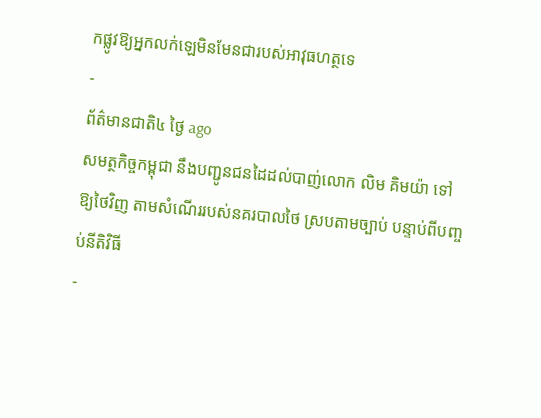កផ្លូវឱ្យអ្នកលក់ឡេមិនមែនជារបស់អាវុធហត្ថទេ
-
ព័ត៌មានជាតិ៤ ថ្ងៃ ago
សមត្ថកិច្ចកម្ពុជា នឹងបញ្ជូនជនដៃដល់បាញ់លោក លិម គិមយ៉ា ទៅឱ្យថៃវិញ តាមសំណើររបស់នគរបាលថៃ ស្របតាមច្បាប់ បន្ទាប់ពីបញ្ចប់នីតិវិធី
-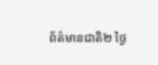ព័ត៌មានជាតិ២ ថ្ងៃ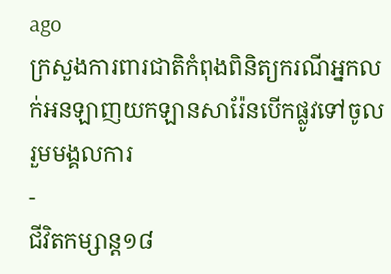ago
ក្រសួងការពារជាតិកំពុងពិនិត្យករណីអ្នកលក់អនឡាញយកឡានសារ៉ែនបើកផ្លូវទៅចូលរួមមង្គលការ
-
ជីវិតកម្សាន្ដ១៨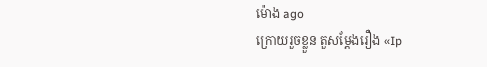ម៉ោង ago
ក្រោយរួចខ្លួន តួសម្ដែងរឿង «Ip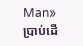Man» ប្រាប់ដើ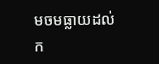មចមធ្លាយដល់ក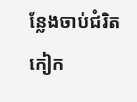ន្លែងចាប់ជំរិត កៀក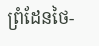ព្រំដែនថៃ-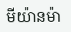មីយ៉ានម៉ា